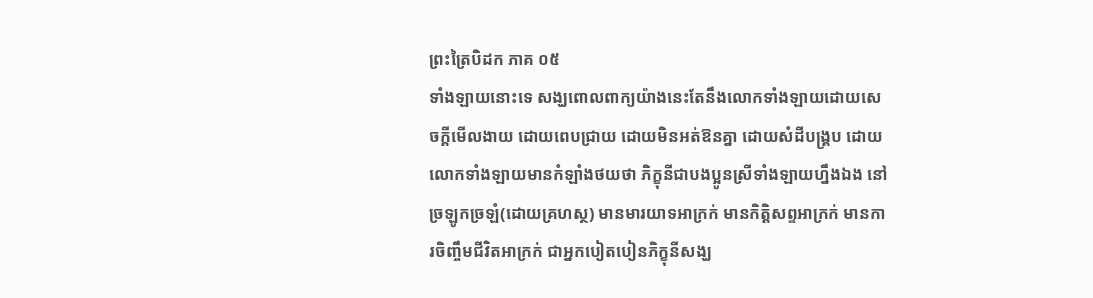ព្រះត្រៃបិដក ភាគ ០៥
ទាំងឡាយនោះទេ សង្ឃពោលពាក្យយ៉ាងនេះតែនឹងលោកទាំងឡាយដោយសេចក្តីមើលងាយ ដោយពេបជ្រាយ ដោយមិនអត់ឱនគ្នា ដោយសំដីបង្គ្រប ដោយលោកទាំងឡាយមានកំឡាំងថយថា ភិក្ខុនីជាបងប្អូនស្រីទាំងឡាយហ្នឹងឯង នៅច្រឡូកច្រឡំ(ដោយគ្រហស្ថ) មានមារយាទអាក្រក់ មានកិត្តិសព្ទអាក្រក់ មានការចិញ្ចឹមជីវិតអាក្រក់ ជាអ្នកបៀតបៀនភិក្ខុនីសង្ឃ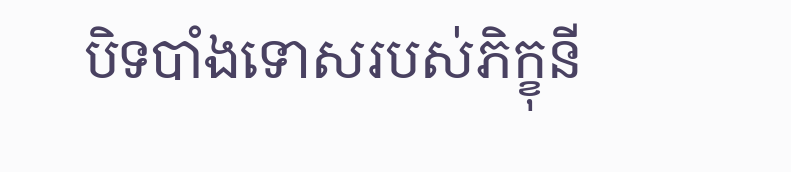បិទបាំងទោសរបស់ភិក្ខុនី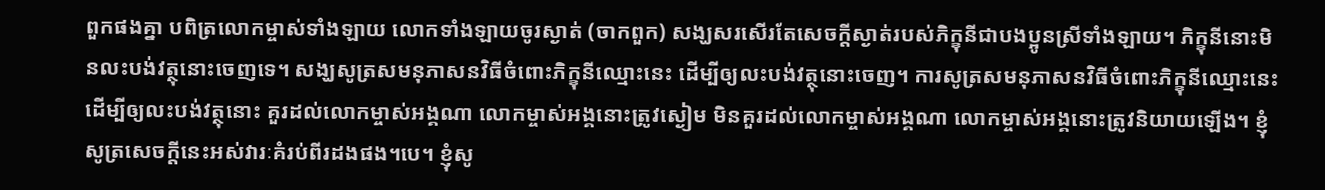ពួកផងគ្នា បពិត្រលោកម្ចាស់ទាំងឡាយ លោកទាំងឡាយចូរស្ងាត់ (ចាកពួក) សង្ឃសរសើរតែសេចក្តីស្ងាត់របស់ភិក្ខុនីជាបងប្អូនស្រីទាំងឡាយ។ ភិក្ខុនីនោះមិនលះបង់វត្ថុនោះចេញទេ។ សង្ឃសូត្រសមនុភាសនវិធីចំពោះភិក្ខុនីឈ្មោះនេះ ដើម្បីឲ្យលះបង់វត្ថុនោះចេញ។ ការសូត្រសមនុភាសនវិធីចំពោះភិក្ខុនីឈ្មោះនេះ ដើម្បីឲ្យលះបង់វត្ថុនោះ គួរដល់លោកម្ចាស់អង្គណា លោកម្ចាស់អង្គនោះត្រូវស្ងៀម មិនគួរដល់លោកម្ចាស់អង្គណា លោកម្ចាស់អង្គនោះត្រូវនិយាយឡើង។ ខ្ញុំសូត្រសេចក្តីនេះអស់វារៈគំរប់ពីរដងផង។បេ។ ខ្ញុំសូ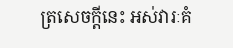ត្រសេចក្តីនេះ អស់វារៈគំ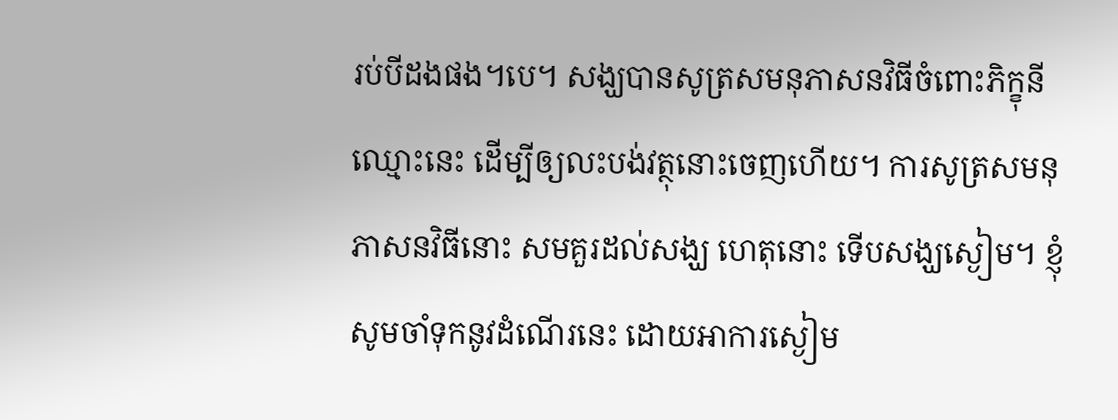រប់បីដងផង។បេ។ សង្ឃបានសូត្រសមនុភាសនវិធីចំពោះភិក្ខុនីឈ្មោះនេះ ដើម្បីឲ្យលះបង់វត្ថុនោះចេញហើយ។ ការសូត្រសមនុភាសនវិធីនោះ សមគួរដល់សង្ឃ ហេតុនោះ ទើបសង្ឃស្ងៀម។ ខ្ញុំសូមចាំទុកនូវដំណើរនេះ ដោយអាការស្ងៀម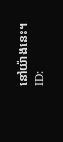នៅយ៉ាងនេះ។
ID: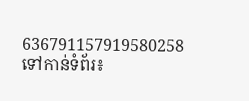636791157919580258
ទៅកាន់ទំព័រ៖